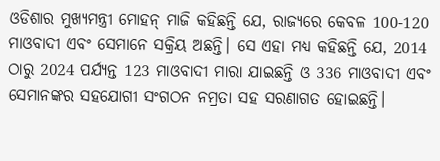ଓଡିଶାର ମୁଖ୍ୟମନ୍ତ୍ରୀ ମୋହନ୍ ମାଜି କହିଛନ୍ତି ଯେ, ରାଜ୍ୟରେ କେବଳ 100-120 ମାଓବାଦୀ ଏବଂ ସେମାନେ ସକ୍ରିୟ ଅଛନ୍ତି। ସେ ଏହା ମଧ୍ୟ କହିଛନ୍ତି ଯେ, 2014 ଠାରୁ 2024 ପର୍ଯ୍ୟନ୍ତ 123 ମାଓବାଦୀ ମାରା ଯାଇଛନ୍ତି ଓ 336 ମାଓବାଦୀ ଏବଂ ସେମାନଙ୍କର ସହଯୋଗୀ ସଂଗଠନ ନମ୍ରତା ସହ ସରଣାଗତ ହୋଇଛନ୍ତି।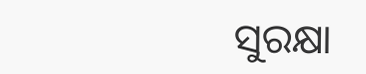ସୁରକ୍ଷା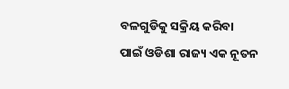ବଳଗୁଡିକୁ ସକ୍ରିୟ କରିବା ପାଇଁ ଓଡିଶା ରାଜ୍ୟ ଏକ ନୂତନ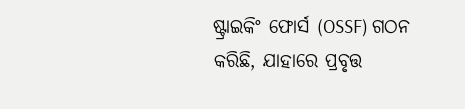ଷ୍ଟ୍ରାଇକିଂ ଫୋର୍ସ (OSSF) ଗଠନ କରିଛି, ଯାହାରେ ପ୍ରବୃତ୍ତ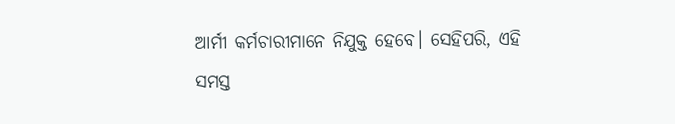ଆର୍ମୀ କର୍ମଚାରୀମାନେ ନିଯୁକ୍ତ ହେବେ। ସେହିପରି, ଏହି ସମସ୍ତ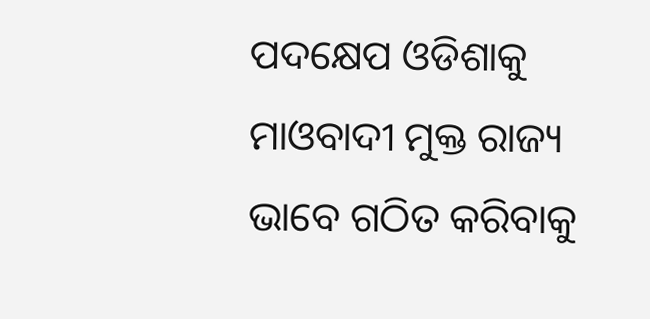ପଦକ୍ଷେପ ଓଡିଶାକୁ ମାଓବାଦୀ ମୁକ୍ତ ରାଜ୍ୟ ଭାବେ ଗଠିତ କରିବାକୁ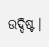ଉଦ୍ଦିଷ୍ଟ।